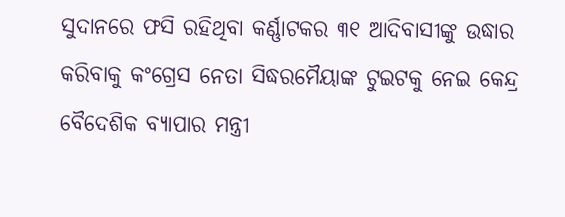ସୁଦାନରେ ଫସି ରହିଥିବା କର୍ଣ୍ଣାଟକର ୩୧ ଆଦିବାସୀଙ୍କୁ ଉଦ୍ଧାର କରିବାକୁ କଂଗ୍ରେସ ନେତା ସିଦ୍ଧରମୈୟାଙ୍କ ଟୁଇଟକୁ ନେଇ କେନ୍ଦ୍ର ବୈଦେଶିକ ବ୍ୟାପାର ମନ୍ତ୍ରୀ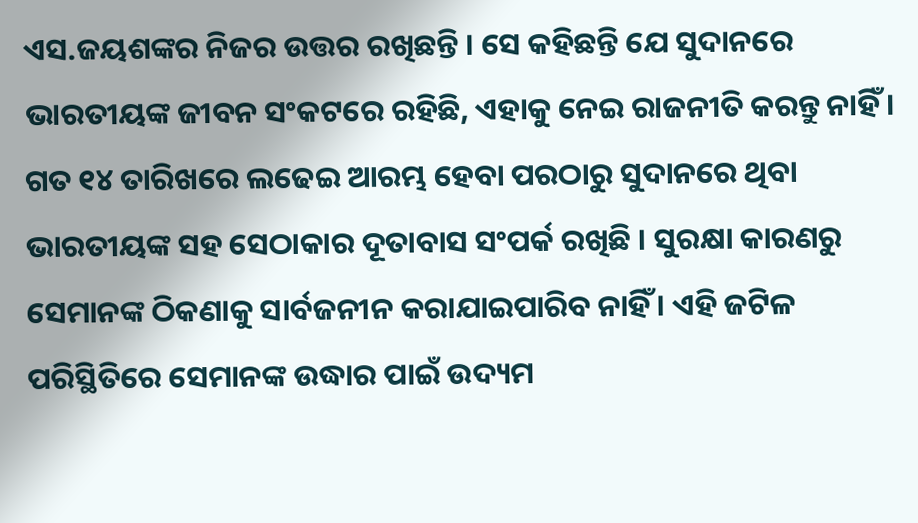ଏସ.ଜୟଶଙ୍କର ନିଜର ଉତ୍ତର ରଖିଛନ୍ତି । ସେ କହିଛନ୍ତି ଯେ ସୁଦାନରେ ଭାରତୀୟଙ୍କ ଜୀବନ ସଂକଟରେ ରହିଛି, ଏହାକୁ ନେଇ ରାଜନୀତି କରନ୍ତୁ ନାହିଁ ।
ଗତ ୧୪ ତାରିଖରେ ଲଢେଇ ଆରମ୍ଭ ହେବା ପରଠାରୁ ସୁଦାନରେ ଥିବା ଭାରତୀୟଙ୍କ ସହ ସେଠାକାର ଦୂତାବାସ ସଂପର୍କ ରଖିଛି । ସୁରକ୍ଷା କାରଣରୁ ସେମାନଙ୍କ ଠିକଣାକୁ ସାର୍ବଜନୀନ କରାଯାଇପାରିବ ନାହିଁ । ଏହି ଜଟିଳ ପରିସ୍ଥିତିରେ ସେମାନଙ୍କ ଉଦ୍ଧାର ପାଇଁ ଉଦ୍ୟମ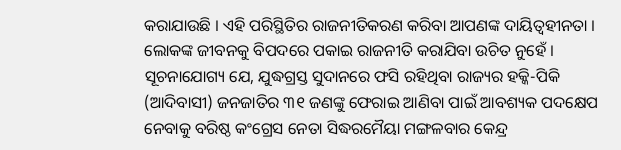କରାଯାଉଛି । ଏହି ପରିସ୍ଥିତିର ରାଜନୀତିକରଣ କରିବା ଆପଣଙ୍କ ଦାୟିତ୍ବହୀନତା । ଲୋକଙ୍କ ଜୀବନକୁ ବିପଦରେ ପକାଇ ରାଜନୀତି କରାଯିବା ଉଚିତ ନୁହେଁ ।
ସୂଚନାଯୋଗ୍ୟ ଯେ, ଯୁଦ୍ଧଗ୍ରସ୍ତ ସୁଦାନରେ ଫସି ରହିଥିବା ରାଜ୍ୟର ହକ୍କି-ପିକି (ଆଦିବାସୀ) ଜନଜାତିର ୩୧ ଜଣଙ୍କୁ ଫେରାଇ ଆଣିବା ପାଇଁ ଆବଶ୍ୟକ ପଦକ୍ଷେପ ନେବାକୁ ବରିଷ୍ଠ କଂଗ୍ରେସ ନେତା ସିଦ୍ଧରମୈୟା ମଙ୍ଗଳବାର କେନ୍ଦ୍ର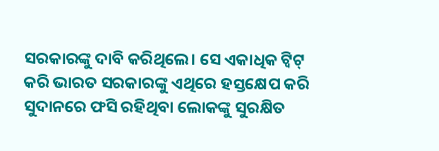ସରକାରଙ୍କୁ ଦାବି କରିଥିଲେ। ସେ ଏକାଧିକ ଟ୍ୱିଟ୍ କରି ଭାରତ ସରକାରଙ୍କୁ ଏଥିରେ ହସ୍ତକ୍ଷେପ କରି ସୁଦାନରେ ଫସି ରହିଥିବା ଲୋକଙ୍କୁ ସୁରକ୍ଷିତ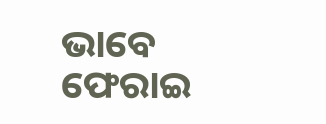ଭାବେ ଫେରାଇ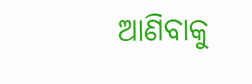ଆଣିବାକୁ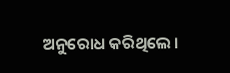ଅନୁରୋଧ କରିଥିଲେ ।